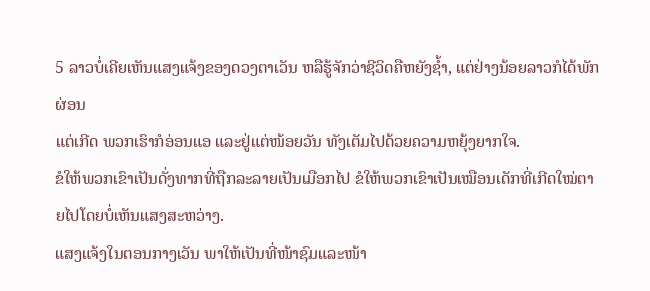5 ລາວບໍ່ເຄີຍເຫັນແສງແຈ້ງຂອງດວງຕາເວັນ ຫລືຮູ້ຈັກວ່າຊີວິດຄືຫຍັງຊໍ້າ, ແຕ່ຢ່າງນ້ອຍລາວກໍໄດ້ພັກຜ່ອນ
ແຕ່ເກີດ ພວກເຮົາກໍອ່ອນແອ ແລະຢູ່ແຕ່ໜ້ອຍວັນ ທັງເຕັມໄປດ້ວຍຄວາມຫຍຸ້ງຍາກໃຈ.
ຂໍໃຫ້ພວກເຂົາເປັນດັ່ງທາກທີ່ຖືກລະລາຍເປັນເມືອກໄປ ຂໍໃຫ້ພວກເຂົາເປັນເໝືອນເດັກທີ່ເກີດໃໝ່ຕາຍໄປໂດຍບໍ່ເຫັນແສງສະຫວ່າງ.
ແສງແຈ້ງໃນຕອນກາງເວັນ ພາໃຫ້ເປັນທີ່ໜ້າຊົມແລະໜ້າ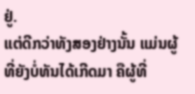ຢູ່.
ແຕ່ດີກວ່າທັງສອງຢ່າງນັ້ນ ແມ່ນຜູ້ທີ່ຍັງບໍ່ທັນໄດ້ເກີດມາ ຄືຜູ້ທີ່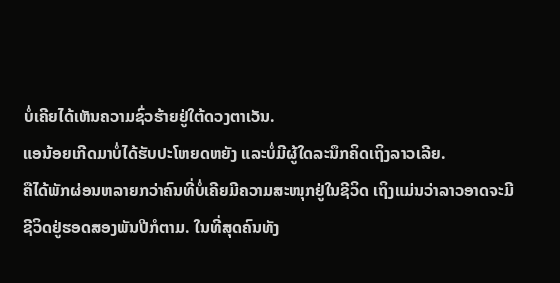ບໍ່ເຄີຍໄດ້ເຫັນຄວາມຊົ່ວຮ້າຍຢູ່ໃຕ້ດວງຕາເວັນ.
ແອນ້ອຍເກີດມາບໍ່ໄດ້ຮັບປະໂຫຍດຫຍັງ ແລະບໍ່ມີຜູ້ໃດລະນຶກຄິດເຖິງລາວເລີຍ.
ຄືໄດ້ພັກຜ່ອນຫລາຍກວ່າຄົນທີ່ບໍ່ເຄີຍມີຄວາມສະໜຸກຢູ່ໃນຊີວິດ ເຖິງແມ່ນວ່າລາວອາດຈະມີຊີວິດຢູ່ຮອດສອງພັນປີກໍຕາມ. ໃນທີ່ສຸດຄົນທັງ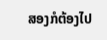ສອງກໍຕ້ອງໄປ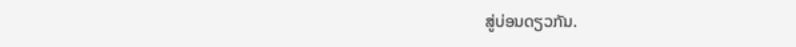ສູ່ບ່ອນດຽວກັນ.